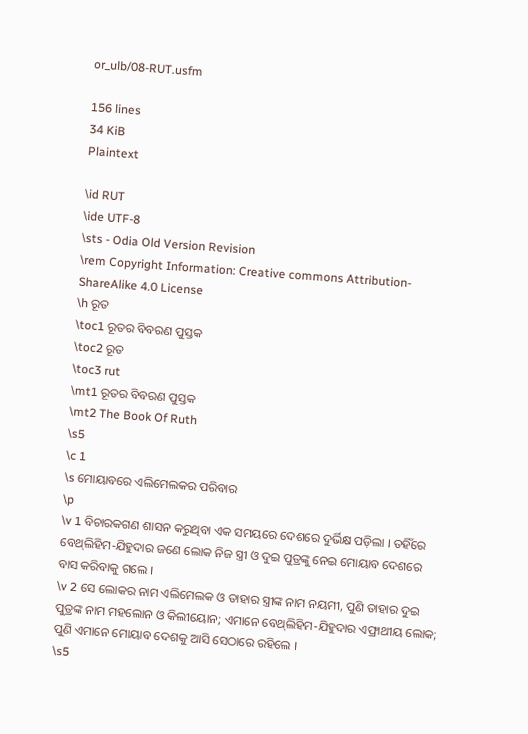or_ulb/08-RUT.usfm

156 lines
34 KiB
Plaintext

\id RUT
\ide UTF-8
\sts - Odia Old Version Revision
\rem Copyright Information: Creative commons Attribution- ShareAlike 4.0 License
\h ରୂତ
\toc1 ରୂତର ବିବରଣ ପୁସ୍ତକ
\toc2 ରୂତ
\toc3 rut
\mt1 ରୂତର ବିବରଣ ପୁସ୍ତକ
\mt2 The Book Of Ruth
\s5
\c 1
\s ମୋୟାବରେ ଏଲିମେଲକର ପରିବାର
\p
\v 1 ବିଚାରକଗଣ ଶାସନ କରୁଥିବା ଏକ ସମୟରେ ଦେଶରେ ଦୁର୍ଭିକ୍ଷ ପଡ଼ିଲା । ତହିଁରେ ବେଥ୍‍ଲିହିମ-ଯିହୁଦାର ଜଣେ ଲୋକ ନିଜ ସ୍ତ୍ରୀ ଓ ଦୁଇ ପୁତ୍ରଙ୍କୁ ନେଇ ମୋୟାବ ଦେଶରେ ବାସ କରିବାକୁ ଗଲେ ।
\v 2 ସେ ଲୋକର ନାମ ଏଲିମେଲକ ଓ ତାହାର ସ୍ତ୍ରୀଙ୍କ ନାମ ନୟମୀ, ପୁଣି ତାହାର ଦୁଇ ପୁତ୍ରଙ୍କ ନାମ ମହଲୋନ ଓ କିଲୀୟୋନ; ଏମାନେ ବେଥ୍‍ଲିହିମ-ଯିହୁଦାର ଏଫ୍ରାଥୀୟ ଲୋକ; ପୁଣି ଏମାନେ ମୋୟାବ ଦେଶକୁ ଆସି ସେଠାରେ ରହିଲେ ।
\s5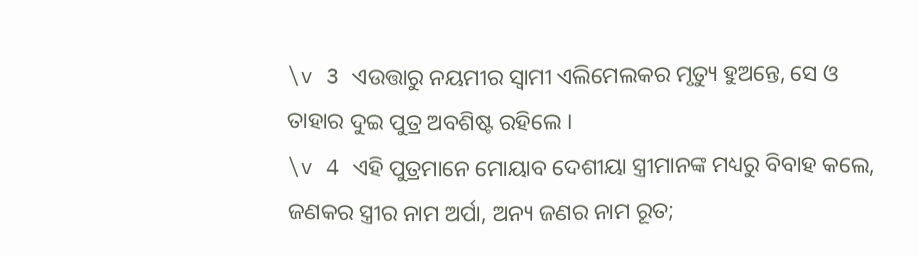\v 3 ଏଉତ୍ତାରୁ ନୟମୀର ସ୍ୱାମୀ ଏଲିମେଲକର ମୃତ୍ୟୁ ହୁଅନ୍ତେ, ସେ ଓ ତାହାର ଦୁଇ ପୁତ୍ର ଅବଶିଷ୍ଟ ରହିଲେ ।
\v 4 ଏହି ପୁତ୍ରମାନେ ମୋୟାବ ଦେଶୀୟା ସ୍ତ୍ରୀମାନଙ୍କ ମଧ୍ୟରୁ ବିବାହ କଲେ, ଜଣକର ସ୍ତ୍ରୀର ନାମ ଅର୍ପା, ଅନ୍ୟ ଜଣର ନାମ ରୂତ;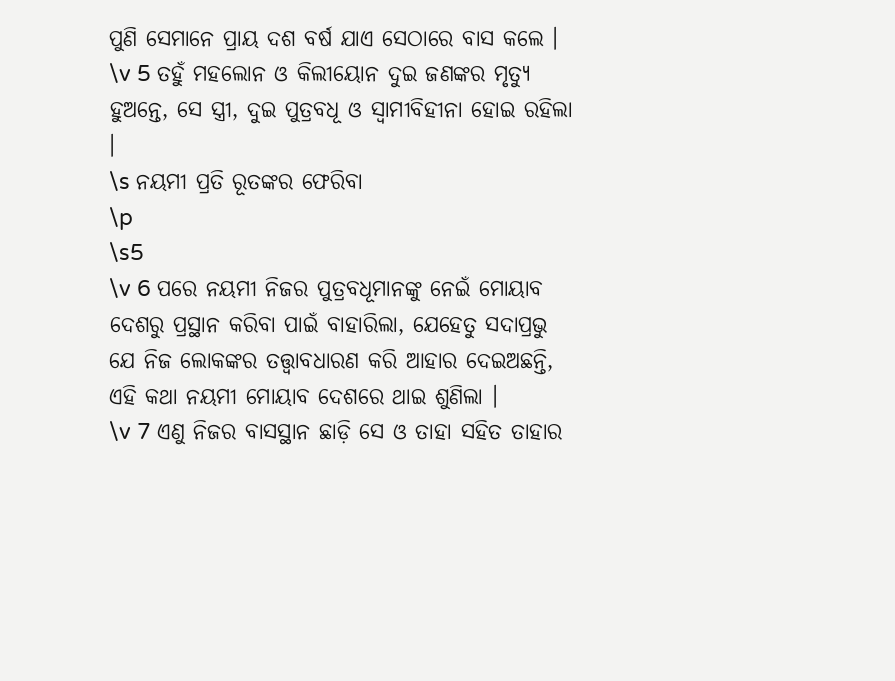ପୁଣି ସେମାନେ ପ୍ରାୟ ଦଶ ବର୍ଷ ଯାଏ ସେଠାରେ ବାସ କଲେ ।
\v 5 ତହୁଁ ମହଲୋନ ଓ କିଲୀୟୋନ ଦୁଇ ଜଣଙ୍କର ମୃତ୍ୟୁ ହୁଅନ୍ତେ, ସେ ସ୍ତ୍ରୀ, ଦୁଇ ପୁତ୍ରବଧୂ ଓ ସ୍ୱାମୀବିହୀନା ହୋଇ ରହିଲା ।
\s ନୟମୀ ପ୍ରତି ରୂତଙ୍କର ଫେରିବା
\p
\s5
\v 6 ପରେ ନୟମୀ ନିଜର ପୁତ୍ରବଧୂମାନଙ୍କୁ ନେଇଁ ମୋୟାବ ଦେଶରୁ ପ୍ରସ୍ଥାନ କରିବା ପାଇଁ ବାହାରିଲା, ଯେହେତୁ ସଦାପ୍ରଭୁ ଯେ ନିଜ ଲୋକଙ୍କର ତତ୍ତ୍ୱାବଧାରଣ କରି ଆହାର ଦେଇଅଛନ୍ତି, ଏହି କଥା ନୟମୀ ମୋୟାବ ଦେଶରେ ଥାଇ ଶୁଣିଲା ।
\v 7 ଏଣୁ ନିଜର ବାସସ୍ଥାନ ଛାଡ଼ି ସେ ଓ ତାହା ସହିତ ତାହାର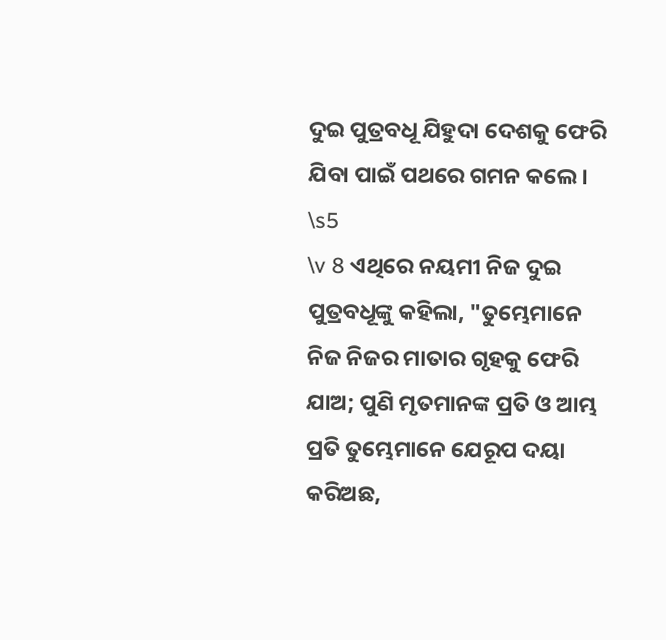ଦୁଇ ପୁତ୍ରବଧୂ ଯିହୁଦା ଦେଶକୁ ଫେରି ଯିବା ପାଇଁ ପଥରେ ଗମନ କଲେ ।
\s5
\v 8 ଏଥିରେ ନୟମୀ ନିଜ ଦୁଇ ପୁତ୍ରବଧୂଙ୍କୁ କହିଲା, "ତୁମ୍ଭେମାନେ ନିଜ ନିଜର ମାତାର ଗୃହକୁ ଫେରି ଯାଅ; ପୁଣି ମୃତମାନଙ୍କ ପ୍ରତି ଓ ଆମ୍ଭ ପ୍ରତି ତୁମ୍ଭେମାନେ ଯେରୂପ ଦୟା କରିଅଛ,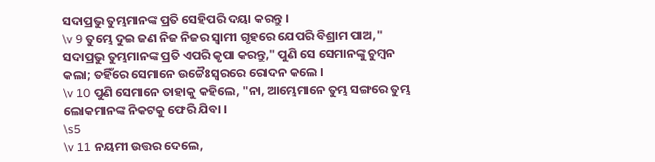ସଦାପ୍ରଭୁ ତୁମ୍ଭମାନଙ୍କ ପ୍ରତି ସେହିପରି ଦୟା କରନ୍ତୁ ।
\v 9 ତୁମ୍ଭେ ଦୁଇ ଜଣ ନିଜ ନିଜର ସ୍ୱାମୀ ଗୃହରେ ଯେପରି ବିଶ୍ରାମ ପାଅ," ସଦାପ୍ରଭୁ ତୁମ୍ଭମାନଙ୍କ ପ୍ରତି ଏପରି କୃପା କରନ୍ତୁ," ପୁଣି ସେ ସେମାନଙ୍କୁ ଚୁମ୍ବନ କଲା; ତହିଁରେ ସେମାନେ ଉଚ୍ଚୈଃସ୍ୱରରେ ରୋଦନ କଲେ ।
\v 10 ପୁଣି ସେମାନେ ତାହାକୁ କହିଲେ, "ନା, ଆମ୍ଭେମାନେ ତୁମ୍ଭ ସଙ୍ଗରେ ତୁମ୍ଭ ଲୋକମାନଙ୍କ ନିକଟକୁ ଫେରି ଯିବା ।
\s5
\v 11 ନୟମୀ ଉତ୍ତର ଦେଲେ,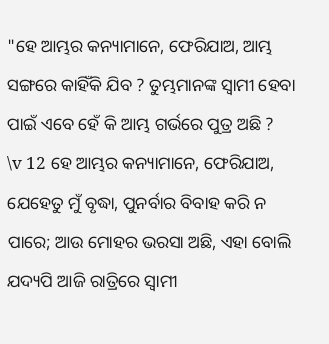"ହେ ଆମ୍ଭର କନ୍ୟାମାନେ, ଫେରିଯାଅ, ଆମ୍ଭ ସଙ୍ଗରେ କାହିଁକି ଯିବ ? ତୁମ୍ଭମାନଙ୍କ ସ୍ୱାମୀ ହେବା ପାଇଁ ଏବେ ହେଁ କି ଆମ୍ଭ ଗର୍ଭରେ ପୁତ୍ର ଅଛି ?
\v 12 ହେ ଆମ୍ଭର କନ୍ୟାମାନେ, ଫେରିଯାଅ, ଯେହେତୁ ମୁଁ ବୃଦ୍ଧା, ପୁନର୍ବାର ବିବାହ କରି ନ ପାରେ; ଆଉ ମୋହର ଭରସା ଅଛି, ଏହା ବୋଲି ଯଦ୍ୟପି ଆଜି ରାତ୍ରିରେ ସ୍ୱାମୀ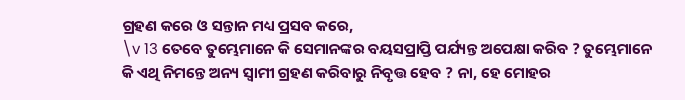ଗ୍ରହଣ କରେ ଓ ସନ୍ତାନ ମଧ୍ୟ ପ୍ରସବ କରେ,
\v 13 ତେବେ ତୁମ୍ଭେମାନେ କି ସେମାନଙ୍କର ବୟସପ୍ରାପ୍ତି ପର୍ଯ୍ୟନ୍ତ ଅପେକ୍ଷା କରିବ ? ତୁମ୍ଭେମାନେ କି ଏଥି ନିମନ୍ତେ ଅନ୍ୟ ସ୍ୱାମୀ ଗ୍ରହଣ କରିବାରୁ ନିବୃତ୍ତ ହେବ ? ନା, ହେ ମୋହର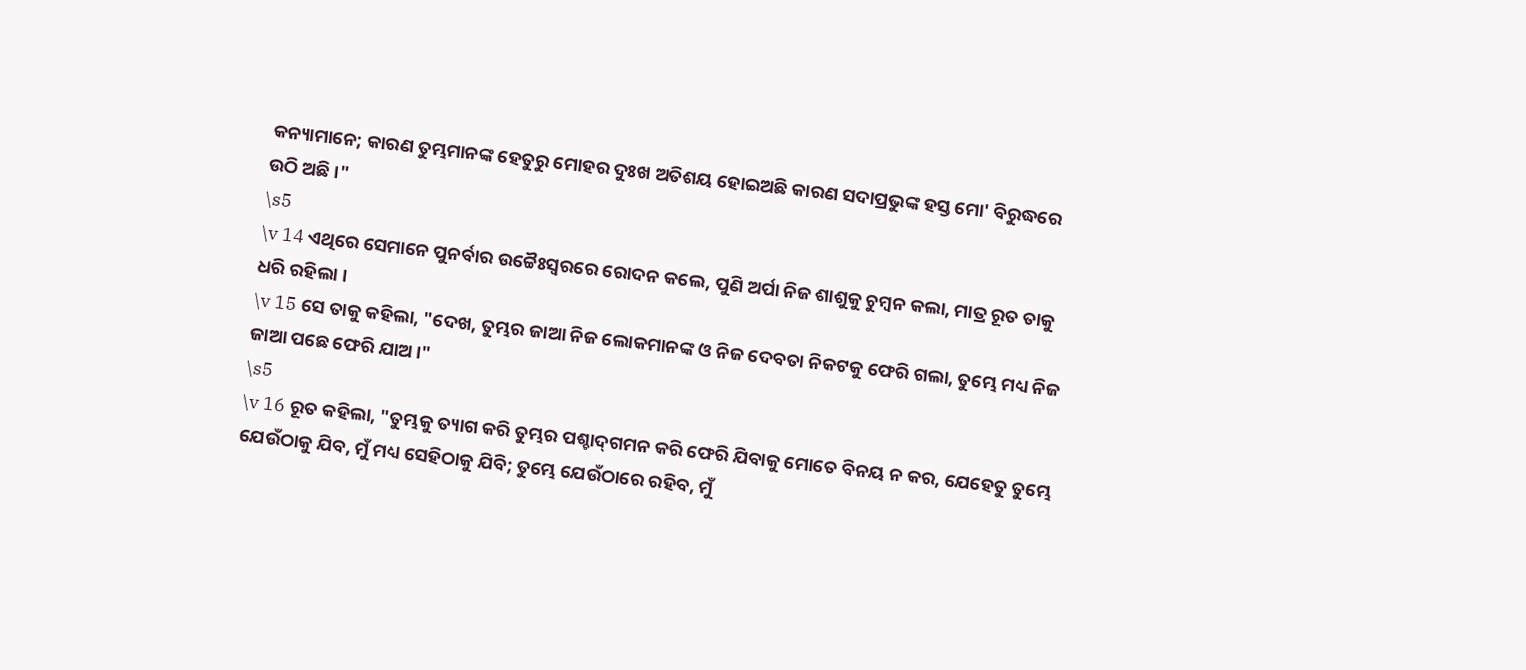କନ୍ୟାମାନେ; କାରଣ ତୁମ୍ଭମାନଙ୍କ ହେତୁରୁ ମୋହର ଦୁଃଖ ଅତିଶୟ ହୋଇଅଛି କାରଣ ସଦାପ୍ରଭୁଙ୍କ ହସ୍ତ ମୋ' ବିରୁଦ୍ଧରେ ଉଠି ଅଛି ।"
\s5
\v 14 ଏଥିରେ ସେମାନେ ପୁନର୍ବାର ଉଚ୍ଚୈଃସ୍ୱରରେ ରୋଦନ କଲେ, ପୁଣି ଅର୍ପା ନିଜ ଶାଶୁକୁ ଚୁମ୍ବନ କଲା, ମାତ୍ର ରୂତ ତାକୁ ଧରି ରହିଲା ।
\v 15 ସେ ତାକୁ କହିଲା, "ଦେଖ, ତୁମ୍ଭର ଜାଆ ନିଜ ଲୋକମାନଙ୍କ ଓ ନିଜ ଦେବତା ନିକଟକୁ ଫେରି ଗଲା, ତୁମ୍ଭେ ମଧ୍ୟ ନିଜ ଜାଆ ପଛେ ଫେରି ଯାଅ ।"
\s5
\v 16 ରୂତ କହିଲା, "ତୁମ୍ଭକୁ ତ୍ୟାଗ କରି ତୁମ୍ଭର ପଶ୍ଚାଦ୍‍ଗମନ କରି ଫେରି ଯିବାକୁ ମୋତେ ବିନୟ ନ କର, ଯେହେତୁ ତୁମ୍ଭେ ଯେଉଁଠାକୁ ଯିବ, ମୁଁ ମଧ୍ୟ ସେହିଠାକୁ ଯିବି; ତୁମ୍ଭେ ଯେଉଁଠାରେ ରହିବ, ମୁଁ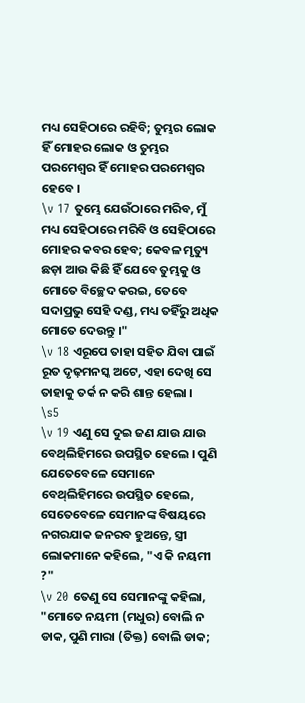ମଧ୍ୟ ସେହିଠାରେ ରହିବି; ତୁମ୍ଭର ଲୋକ ହିଁ ମୋହର ଲୋକ ଓ ତୁମ୍ଭର ପରମେଶ୍ୱର ହିଁ ମୋହର ପରମେଶ୍ୱର ହେବେ ।
\v 17 ତୁମ୍ଭେ ଯେଉଁଠାରେ ମରିବ, ମୁଁ ମଧ୍ୟ ସେହିଠାରେ ମରିବି ଓ ସେହିଠାରେ ମୋହର କବର ହେବ; କେବଳ ମୃତ୍ୟୁ ଛଡ଼ା ଆଉ କିଛି ହିଁ ଯେବେ ତୁମ୍ଭକୁ ଓ ମୋତେ ବିଚ୍ଛେଦ କରଇ, ତେବେ ସଦାପ୍ରଭୁ ସେହି ଦଣ୍ଡ, ମଧ୍ୟ ତହିଁରୁ ଅଧିକ ମୋତେ ଦେଉନ୍ତୁ ।"
\v 18 ଏରୂପେ ତାହା ସହିତ ଯିବା ପାଇଁ ରୂତ ଦୃଢ଼ମନସ୍କ ଅଟେ, ଏହା ଦେଖି ସେ ତାହାକୁ ତର୍କ ନ କରି ଶାନ୍ତ ହେଲା ।
\s5
\v 19 ଏଣୁ ସେ ଦୁଇ ଜଣ ଯାଉ ଯାଉ ବେଥ୍‍ଲିହିମରେ ଉପସ୍ଥିତ ହେଲେ । ପୁଣି ଯେତେବେଳେ ସେମାନେ ବେଥ୍‍ଲିହିମରେ ଉପସ୍ଥିତ ହେଲେ, ସେତେବେଳେ ସେମାନଙ୍କ ବିଷୟରେ ନଗରଯାକ ଜନରବ ହୁଅନ୍ତେ, ସ୍ତ୍ରୀ ଲୋକମାନେ କହିଲେ, "ଏ କି ନୟମୀ ?"
\v 20 ତେଣୁ ସେ ସେମାନଙ୍କୁ କହିଲା, "ମୋତେ ନୟମୀ (ମଧୁର) ବୋଲି ନ ଡାକ, ପୁଣି ମାରା (ତିକ୍ତ) ବୋଲି ଡାକ;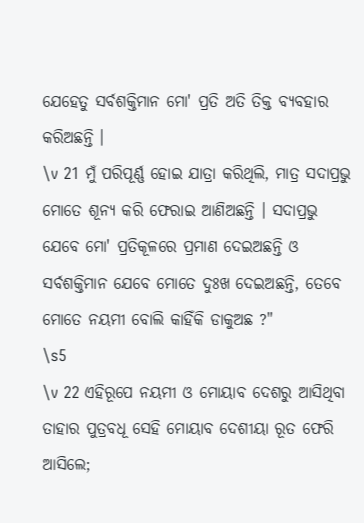ଯେହେତୁ ସର୍ବଶକ୍ତିମାନ ମୋ' ପ୍ରତି ଅତି ତିକ୍ତ ବ୍ୟବହାର କରିଅଛନ୍ତି ।
\v 21 ମୁଁ ପରିପୂର୍ଣ୍ଣ ହୋଇ ଯାତ୍ରା କରିଥିଲି, ମାତ୍ର ସଦାପ୍ରଭୁ ମୋତେ ଶୂନ୍ୟ କରି ଫେରାଇ ଆଣିଅଛନ୍ତି । ସଦାପ୍ରଭୁ ଯେବେ ମୋ' ପ୍ରତିକୂଳରେ ପ୍ରମାଣ ଦେଇଅଛନ୍ତି ଓ ସର୍ବଶକ୍ତିମାନ ଯେବେ ମୋତେ ଦୁଃଖ ଦେଇଅଛନ୍ତି, ତେବେ ମୋତେ ନୟମୀ ବୋଲି କାହିଁକି ଡାକୁଅଛ ?"
\s5
\v 22 ଏହିରୂପେ ନୟମୀ ଓ ମୋୟାବ ଦେଶରୁ ଆସିଥିବା ତାହାର ପୁତ୍ରବଧୂ ସେହି ମୋୟାବ ଦେଶୀୟା ରୂତ ଫେରି ଆସିଲେ;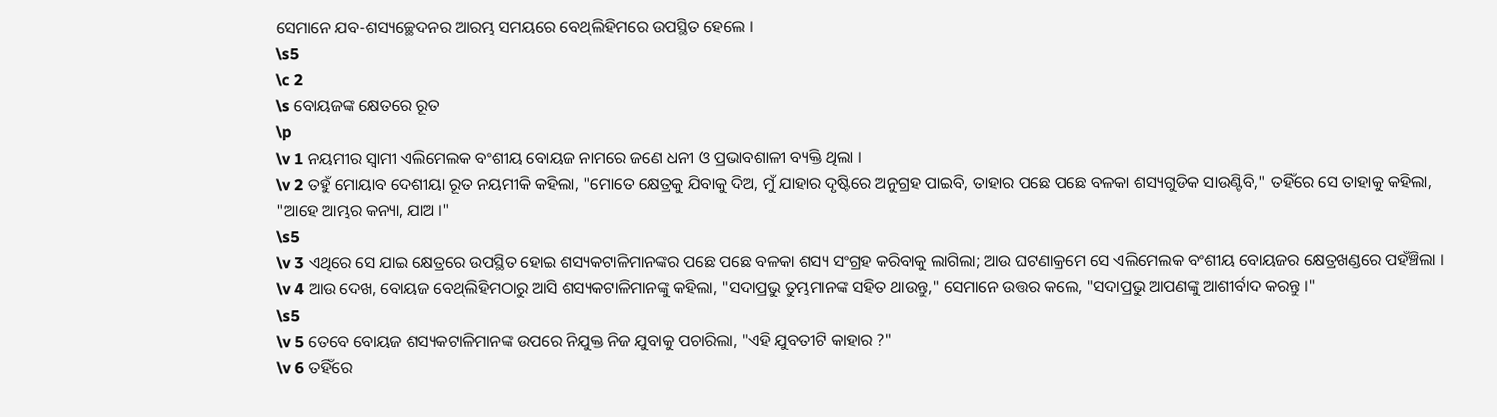ସେମାନେ ଯବ-ଶସ୍ୟଚ୍ଛେଦନର ଆରମ୍ଭ ସମୟରେ ବେଥ୍‍ଲିହିମରେ ଉପସ୍ଥିତ ହେଲେ ।
\s5
\c 2
\s ବୋୟଜଙ୍କ କ୍ଷେତରେ ରୂତ
\p
\v 1 ନୟମୀର ସ୍ୱାମୀ ଏଲିମେଲକ ବଂଶୀୟ ବୋୟଜ ନାମରେ ଜଣେ ଧନୀ ଓ ପ୍ରଭାବଶାଳୀ ବ୍ୟକ୍ତି ଥିଲା ।
\v 2 ତହୁଁ ମୋୟାବ ଦେଶୀୟା ରୂତ ନୟମୀକି କହିଲା, "ମୋତେ କ୍ଷେତ୍ରକୁ ଯିବାକୁ ଦିଅ, ମୁଁ ଯାହାର ଦୃଷ୍ଟିରେ ଅନୁଗ୍ରହ ପାଇବି, ତାହାର ପଛେ ପଛେ ବଳକା ଶସ୍ୟଗୁଡିକ ସାଉଣ୍ଟିବି," ତହିଁରେ ସେ ତାହାକୁ କହିଲା, "ଆହେ ଆମ୍ଭର କନ୍ୟା, ଯାଅ ।"
\s5
\v 3 ଏଥିରେ ସେ ଯାଇ କ୍ଷେତ୍ରରେ ଉପସ୍ଥିତ ହୋଇ ଶସ୍ୟକଟାଳିମାନଙ୍କର ପଛେ ପଛେ ବଳକା ଶସ୍ୟ ସଂଗ୍ରହ କରିବାକୁ ଲାଗିଲା; ଆଉ ଘଟଣାକ୍ରମେ ସେ ଏଲିମେଲକ ବଂଶୀୟ ବୋୟଜର କ୍ଷେତ୍ରଖଣ୍ଡରେ ପହଁଞ୍ଚିଲା ।
\v 4 ଆଉ ଦେଖ, ବୋୟଜ ବେଥ୍‍ଲିହିମଠାରୁ ଆସି ଶସ୍ୟକଟାଳିମାନଙ୍କୁ କହିଲା, "ସଦାପ୍ରଭୁ ତୁମ୍ଭମାନଙ୍କ ସହିତ ଥାଉନ୍ତୁ," ସେମାନେ ଉତ୍ତର କଲେ, "ସଦାପ୍ରଭୁ ଆପଣଙ୍କୁ ଆଶୀର୍ବାଦ କରନ୍ତୁ ।"
\s5
\v 5 ତେବେ ବୋୟଜ ଶସ୍ୟକଟାଳିମାନଙ୍କ ଉପରେ ନିଯୁକ୍ତ ନିଜ ଯୁବାକୁ ପଚାରିଲା, "ଏହି ଯୁବତୀଟି କାହାର ?"
\v 6 ତହିଁରେ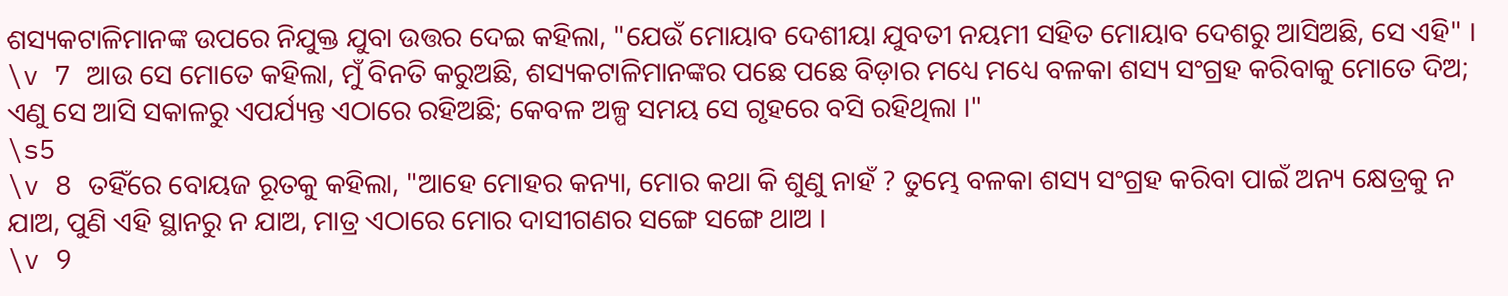ଶସ୍ୟକଟାଳିମାନଙ୍କ ଉପରେ ନିଯୁକ୍ତ ଯୁବା ଉତ୍ତର ଦେଇ କହିଲା, "ଯେଉଁ ମୋୟାବ ଦେଶୀୟା ଯୁବତୀ ନୟମୀ ସହିତ ମୋୟାବ ଦେଶରୁ ଆସିଅଛି, ସେ ଏହି" ।
\v 7 ଆଉ ସେ ମୋତେ କହିଲା, ମୁଁ ବିନତି କରୁଅଛି, ଶସ୍ୟକଟାଳିମାନଙ୍କର ପଛେ ପଛେ ବିଡ଼ାର ମଧ୍ୟେ ମଧ୍ୟେ ବଳକା ଶସ୍ୟ ସଂଗ୍ରହ କରିବାକୁ ମୋତେ ଦିଅ; ଏଣୁ ସେ ଆସି ସକାଳରୁ ଏପର୍ଯ୍ୟନ୍ତ ଏଠାରେ ରହିଅଛି; କେବଳ ଅଳ୍ପ ସମୟ ସେ ଗୃହରେ ବସି ରହିଥିଲା ।"
\s5
\v 8 ତହିଁରେ ବୋୟଜ ରୂତକୁ କହିଲା, "ଆହେ ମୋହର କନ୍ୟା, ମୋର କଥା କି ଶୁଣୁ ନାହଁ ? ତୁମ୍ଭେ ବଳକା ଶସ୍ୟ ସଂଗ୍ରହ କରିବା ପାଇଁ ଅନ୍ୟ କ୍ଷେତ୍ରକୁ ନ ଯାଅ, ପୁଣି ଏହି ସ୍ଥାନରୁ ନ ଯାଅ, ମାତ୍ର ଏଠାରେ ମୋର ଦାସୀଗଣର ସଙ୍ଗେ ସଙ୍ଗେ ଥାଅ ।
\v 9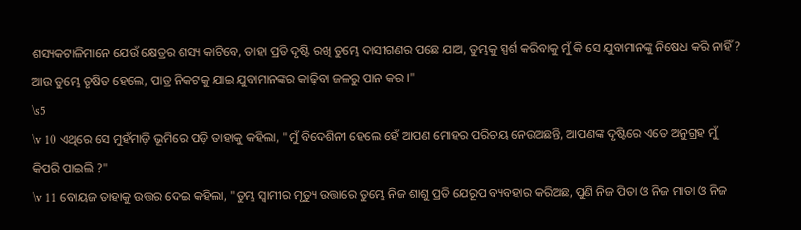ଶସ୍ୟକଟାଳିମାନେ ଯେଉଁ କ୍ଷେତ୍ରର ଶସ୍ୟ କାଟିବେ, ତାହା ପ୍ରତି ଦୃଷ୍ଟି ରଖି ତୁମ୍ଭେ ଦାସୀଗଣର ପଛେ ଯାଅ, ତୁମ୍ଭକୁ ସ୍ପର୍ଶ କରିବାକୁ ମୁଁ କି ସେ ଯୁବାମାନଙ୍କୁ ନିଷେଧ କରି ନାହିଁ ? ଆଉ ତୁମ୍ଭେ ତୃଷିତ ହେଲେ, ପାତ୍ର ନିକଟକୁ ଯାଇ ଯୁବାମାନଙ୍କର କାଢ଼ିବା ଜଳରୁ ପାନ କର ।"
\s5
\v 10 ଏଥିରେ ସେ ମୁହଁମାଡ଼ି ଭୂମିରେ ପଡ଼ି ତାହାକୁ କହିଲା, "ମୁଁ ବିଦେଶିନୀ ହେଲେ ହେଁ ଆପଣ ମୋହର ପରିଚୟ ନେଉଅଛନ୍ତି, ଆପଣଙ୍କ ଦୃଷ୍ଟିରେ ଏତେ ଅନୁଗ୍ରହ ମୁଁ କିପରି ପାଇଲି ?"
\v 11 ବୋୟଜ ତାହାକୁ ଉତ୍ତର ଦେଇ କହିଲା, "ତୁମ୍ଭ ସ୍ୱାମୀର ମୃତ୍ୟୁ ଉତ୍ତାରେ ତୁମ୍ଭେ ନିଜ ଶାଶୁ ପ୍ରତି ଯେରୂପ ବ୍ୟବହାର କରିଅଛ, ପୁଣି ନିଜ ପିତା ଓ ନିଜ ମାତା ଓ ନିଜ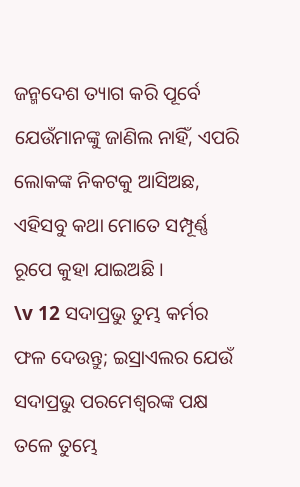ଜନ୍ମଦେଶ ତ୍ୟାଗ କରି ପୂର୍ବେ ଯେଉଁମାନଙ୍କୁ ଜାଣିଲ ନାହିଁ, ଏପରି ଲୋକଙ୍କ ନିକଟକୁ ଆସିଅଛ, ଏହିସବୁ କଥା ମୋତେ ସମ୍ପୂର୍ଣ୍ଣ ରୂପେ କୁହା ଯାଇଅଛି ।
\v 12 ସଦାପ୍ରଭୁ ତୁମ୍ଭ କର୍ମର ଫଳ ଦେଉନ୍ତୁ; ଇସ୍ରାଏଲର ଯେଉଁ ସଦାପ୍ରଭୁ ପରମେଶ୍ୱରଙ୍କ ପକ୍ଷ ତଳେ ତୁମ୍ଭେ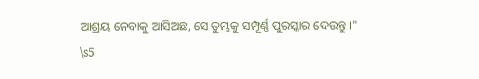ଆଶ୍ରୟ ନେବାକୁ ଆସିଅଛ, ସେ ତୁମ୍ଭକୁ ସମ୍ପୂର୍ଣ୍ଣ ପୁରସ୍କାର ଦେଉନ୍ତୁ ।"
\s5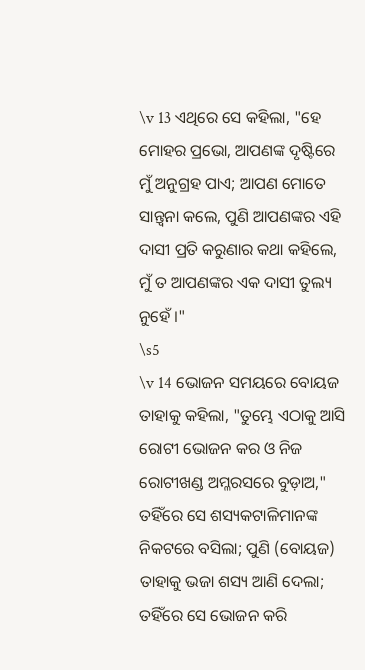\v 13 ଏଥିରେ ସେ କହିଲା, "ହେ ମୋହର ପ୍ରଭୋ, ଆପଣଙ୍କ ଦୃଷ୍ଟିରେ ମୁଁ ଅନୁଗ୍ରହ ପାଏ; ଆପଣ ମୋତେ ସାନ୍ତ୍ୱନା କଲେ, ପୁଣି ଆପଣଙ୍କର ଏହି ଦାସୀ ପ୍ରତି କରୁଣାର କଥା କହିଲେ, ମୁଁ ତ ଆପଣଙ୍କର ଏକ ଦାସୀ ତୁଲ୍ୟ ନୁହେଁ ।"
\s5
\v 14 ଭୋଜନ ସମୟରେ ବୋୟଜ ତାହାକୁ କହିଲା, "ତୁମ୍ଭେ ଏଠାକୁ ଆସି ରୋଟୀ ଭୋଜନ କର ଓ ନିଜ ରୋଟୀଖଣ୍ଡ ଅମ୍ଳରସରେ ବୁଡ଼ାଅ," ତହିଁରେ ସେ ଶସ୍ୟକଟାଳିମାନଙ୍କ ନିକଟରେ ବସିଲା; ପୁଣି (ବୋୟଜ) ତାହାକୁ ଭଜା ଶସ୍ୟ ଆଣି ଦେଲା; ତହିଁରେ ସେ ଭୋଜନ କରି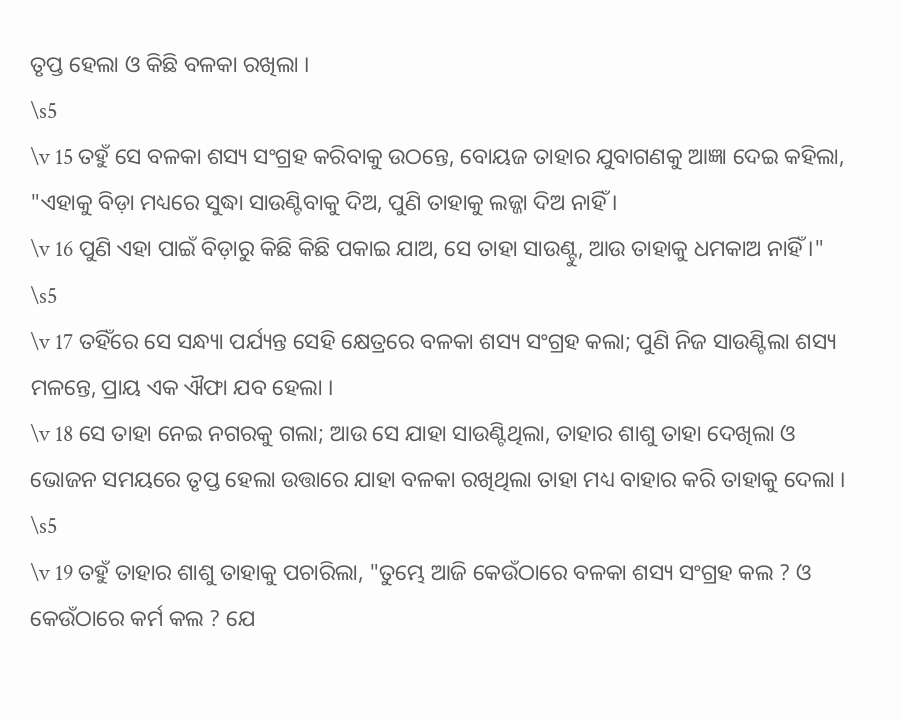ତୃପ୍ତ ହେଲା ଓ କିଛି ବଳକା ରଖିଲା ।
\s5
\v 15 ତହୁଁ ସେ ବଳକା ଶସ୍ୟ ସଂଗ୍ରହ କରିବାକୁ ଉଠନ୍ତେ, ବୋୟଜ ତାହାର ଯୁବାଗଣକୁ ଆଜ୍ଞା ଦେଇ କହିଲା, "ଏହାକୁ ବିଡ଼ା ମଧ୍ୟରେ ସୁଦ୍ଧା ସାଉଣ୍ଟିବାକୁ ଦିଅ, ପୁଣି ତାହାକୁ ଲଜ୍ଜା ଦିଅ ନାହିଁ ।
\v 16 ପୁଣି ଏହା ପାଇଁ ବିଡ଼ାରୁ କିଛି କିଛି ପକାଇ ଯାଅ, ସେ ତାହା ସାଉଣ୍ଟୁ, ଆଉ ତାହାକୁ ଧମକାଅ ନାହିଁ ।"
\s5
\v 17 ତହିଁରେ ସେ ସନ୍ଧ୍ୟା ପର୍ଯ୍ୟନ୍ତ ସେହି କ୍ଷେତ୍ରରେ ବଳକା ଶସ୍ୟ ସଂଗ୍ରହ କଲା; ପୁଣି ନିଜ ସାଉଣ୍ଟିଲା ଶସ୍ୟ ମଳନ୍ତେ, ପ୍ରାୟ ଏକ ଐଫା ଯବ ହେଲା ।
\v 18 ସେ ତାହା ନେଇ ନଗରକୁ ଗଲା; ଆଉ ସେ ଯାହା ସାଉଣ୍ଟିଥିଲା, ତାହାର ଶାଶୁ ତାହା ଦେଖିଲା ଓ ଭୋଜନ ସମୟରେ ତୃପ୍ତ ହେଲା ଉତ୍ତାରେ ଯାହା ବଳକା ରଖିଥିଲା ତାହା ମଧ୍ୟ ବାହାର କରି ତାହାକୁ ଦେଲା ।
\s5
\v 19 ତହୁଁ ତାହାର ଶାଶୁ ତାହାକୁ ପଚାରିଲା, "ତୁମ୍ଭେ ଆଜି କେଉଁଠାରେ ବଳକା ଶସ୍ୟ ସଂଗ୍ରହ କଲ ? ଓ କେଉଁଠାରେ କର୍ମ କଲ ? ଯେ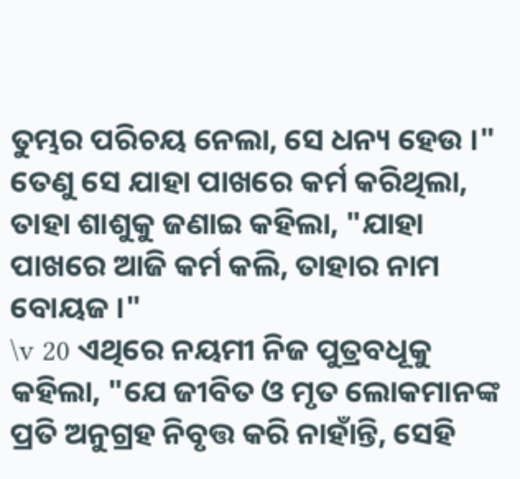ତୁମ୍ଭର ପରିଚୟ ନେଲା, ସେ ଧନ୍ୟ ହେଉ ।" ତେଣୁ ସେ ଯାହା ପାଖରେ କର୍ମ କରିଥିଲା, ତାହା ଶାଶୁକୁ ଜଣାଇ କହିଲା, "ଯାହା ପାଖରେ ଆଜି କର୍ମ କଲି, ତାହାର ନାମ ବୋୟଜ ।"
\v 20 ଏଥିରେ ନୟମୀ ନିଜ ପୁତ୍ରବଧୂକୁ କହିଲା, "ଯେ ଜୀବିତ ଓ ମୃତ ଲୋକମାନଙ୍କ ପ୍ରତି ଅନୁଗ୍ରହ ନିବୃତ୍ତ କରି ନାହାଁନ୍ତି, ସେହି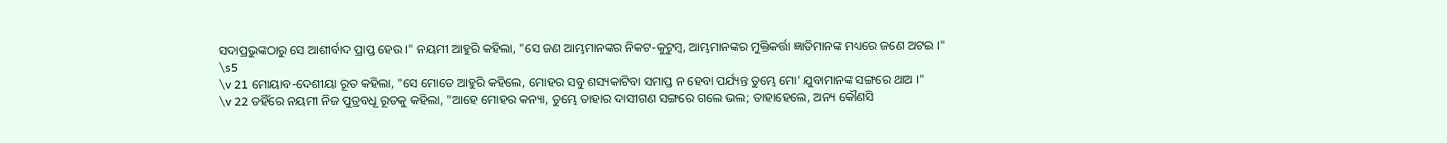ସଦାପ୍ରଭୁଙ୍କଠାରୁ ସେ ଆଶୀର୍ବାଦ ପ୍ରାପ୍ତ ହେଉ ।" ନୟମୀ ଆହୁରି କହିଲା, "ସେ ଜଣ ଆମ୍ଭମାନଙ୍କର ନିକଟ-କୁଟୁମ୍ବ, ଆମ୍ଭମାନଙ୍କର ମୁକ୍ତିକର୍ତ୍ତା ଜ୍ଞାତିମାନଙ୍କ ମଧ୍ୟରେ ଜଣେ ଅଟଇ ।"
\s5
\v 21 ମୋୟାବ-ଦେଶୀୟା ରୂତ କହିଲା, "ସେ ମୋତେ ଆହୁରି କହିଲେ, ମୋହର ସବୁ ଶସ୍ୟକାଟିବା ସମାପ୍ତ ନ ହେବା ପର୍ଯ୍ୟନ୍ତ ତୁମ୍ଭେ ମୋ' ଯୁବାମାନଙ୍କ ସଙ୍ଗରେ ଥାଅ ।"
\v 22 ତହିଁରେ ନୟମୀ ନିଜ ପୁତ୍ରବଧୂ ରୂତକୁ କହିଲା, "ଆହେ ମୋହର କନ୍ୟା, ତୁମ୍ଭେ ତାହାର ଦାସୀଗଣ ସଙ୍ଗରେ ଗଲେ ଭଲ; ତାହାହେଲେ, ଅନ୍ୟ କୌଣସି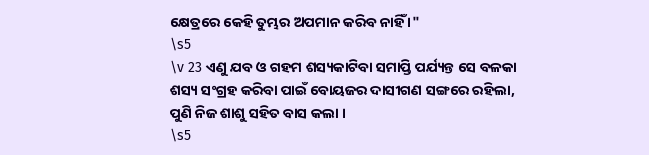କ୍ଷେତ୍ରରେ କେହି ତୁମ୍ଭର ଅପମାନ କରିବ ନାହିଁ ।"
\s5
\v 23 ଏଣୁ ଯବ ଓ ଗହମ ଶସ୍ୟକାଟିବା ସମାପ୍ତି ପର୍ଯ୍ୟନ୍ତ ସେ ବଳକା ଶସ୍ୟ ସଂଗ୍ରହ କରିବା ପାଇଁ ବୋୟଜର ଦାସୀଗଣ ସଙ୍ଗରେ ରହିଲା, ପୁଣି ନିଜ ଶାଶୁ ସହିତ ବାସ କଲା ।
\s5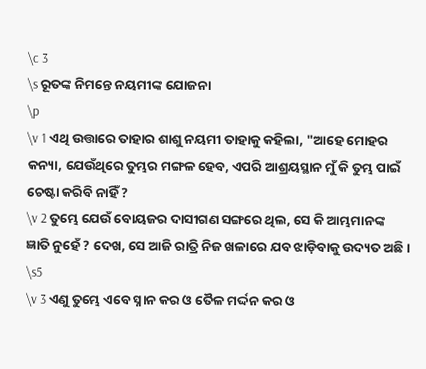\c 3
\s ରୂତଙ୍କ ନିମନ୍ତେ ନୟମୀଙ୍କ ଯୋଜନା
\p
\v 1 ଏଥି ଉତ୍ତାରେ ତାହାର ଶାଶୁ ନୟମୀ ତାହାକୁ କହିଲା, "ଆହେ ମୋହର କନ୍ୟା, ଯେଉଁଥିରେ ତୁମ୍ଭର ମଙ୍ଗଳ ହେବ, ଏପରି ଆଶ୍ରୟସ୍ଥାନ ମୁଁ କି ତୁମ୍ଭ ପାଇଁ ଚେଷ୍ଟା କରିବି ନାହିଁ ?
\v 2 ତୁମ୍ଭେ ଯେଉଁ ବୋୟଜର ଦାସୀଗଣ ସଙ୍ଗରେ ଥିଲ, ସେ କି ଆମ୍ଭମାନଙ୍କ ଜ୍ଞାତି ନୁହେଁ ? ଦେଖ, ସେ ଆଜି ରାତ୍ରି ନିଜ ଖଳାରେ ଯବ ଝାଡ଼ିବାକୁ ଉଦ୍ୟତ ଅଛି ।
\s5
\v 3 ଏଣୁ ତୁମ୍ଭେ ଏବେ ସ୍ନାନ କର ଓ ତୈଳ ମର୍ଦ୍ଦନ କର ଓ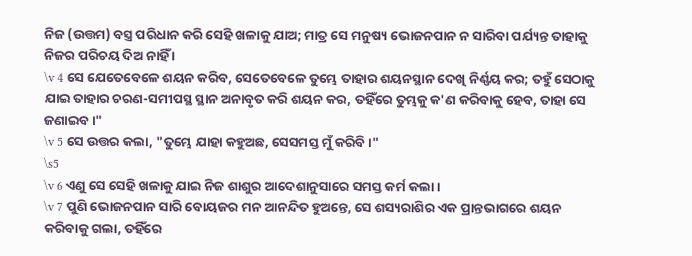ନିଜ (ଉତ୍ତମ) ବସ୍ତ୍ର ପରିଧାନ କରି ସେହି ଖଳାକୁ ଯାଅ; ମାତ୍ର ସେ ମନୁଷ୍ୟ ଭୋଜନପାନ ନ ସାରିବା ପର୍ଯ୍ୟନ୍ତ ତାହାକୁ ନିଜର ପରିଚୟ ଦିଅ ନାହିଁ ।
\v 4 ସେ ଯେତେବେଳେ ଶୟନ କରିବ, ସେତେବେଳେ ତୁମ୍ଭେ ତାହାର ଶୟନସ୍ଥାନ ଦେଖି ନିର୍ଣ୍ଣୟ କର; ତହୁଁ ସେଠାକୁ ଯାଇ ତାହାର ଚରଣ-ସମୀପସ୍ଥ ସ୍ଥାନ ଅନାବୃତ କରି ଶୟନ କର, ତହିଁରେ ତୁମ୍ଭକୁ କ'ଣ କରିବାକୁ ହେବ, ତାହା ସେ ଜଣାଇବ ।"
\v 5 ସେ ଉତ୍ତର କଲା, "ତୁମ୍ଭେ ଯାହା କହୁଅଛ, ସେସମସ୍ତ ମୁଁ କରିବି ।"
\s5
\v 6 ଏଣୁ ସେ ସେହି ଖଳାକୁ ଯାଇ ନିଜ ଶାଶୁର ଆଦେଶାନୁସାରେ ସମସ୍ତ କର୍ମ କଲା ।
\v 7 ପୁଣି ଭୋଜନପାନ ସାରି ବୋୟଜର ମନ ଆନନ୍ଦିତ ହୁଅନ୍ତେ, ସେ ଶସ୍ୟରାଶିର ଏକ ପ୍ରାନ୍ତଭାଗରେ ଶୟନ କରିବାକୁ ଗଲା, ତହିଁରେ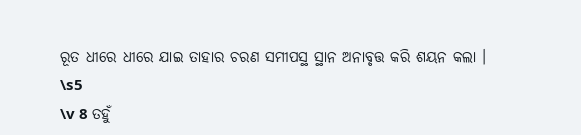ରୂତ ଧୀରେ ଧୀରେ ଯାଇ ତାହାର ଚରଣ ସମୀପସ୍ଥ ସ୍ଥାନ ଅନାବୃତ୍ତ କରି ଶୟନ କଲା ।
\s5
\v 8 ତହୁଁ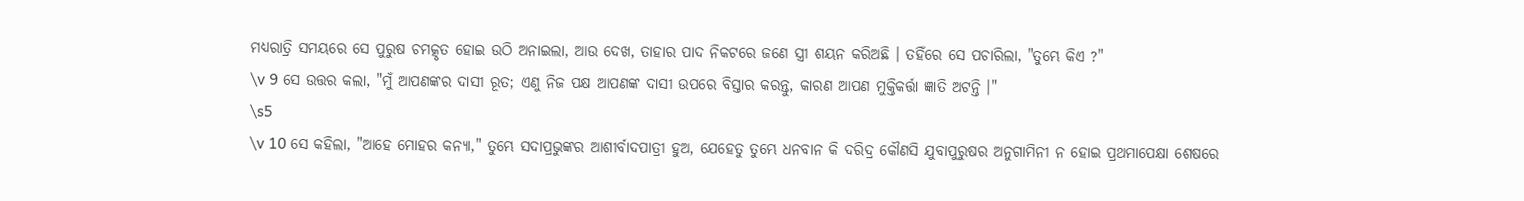ମଧ୍ୟରାତ୍ରି ସମୟରେ ସେ ପୁରୁଷ ଚମତ୍କୃତ ହୋଇ ଉଠି ଅନାଇଲା, ଆଉ ଦେଖ, ତାହାର ପାଦ ନିକଟରେ ଜଣେ ସ୍ତ୍ରୀ ଶୟନ କରିଅଛି । ତହିଁରେ ସେ ପଚାରିଲା, "ତୁମ୍ଭେ କିଏ ?"
\v 9 ସେ ଉତ୍ତର କଲା, "ମୁଁ ଆପଣଙ୍କର ଦାସୀ ରୂତ; ଏଣୁ ନିଜ ପକ୍ଷ ଆପଣଙ୍କ ଦାସୀ ଉପରେ ବିସ୍ତାର କରନ୍ତୁ, କାରଣ ଆପଣ ମୁକ୍ତିକର୍ତ୍ତା ଜ୍ଞାତି ଅଟନ୍ତି ।"
\s5
\v 10 ସେ କହିଲା, "ଆହେ ମୋହର କନ୍ୟା," ତୁମ୍ଭେ ସଦାପ୍ରଭୁଙ୍କର ଆଶୀର୍ବାଦପାତ୍ରୀ ହୁଅ, ଯେହେତୁ ତୁମ୍ଭେ ଧନବାନ କି ଦରିଦ୍ର କୌଣସି ଯୁବାପୁରୁଷର ଅନୁଗାମିନୀ ନ ହୋଇ ପ୍ରଥମାପେକ୍ଷା ଶେଷରେ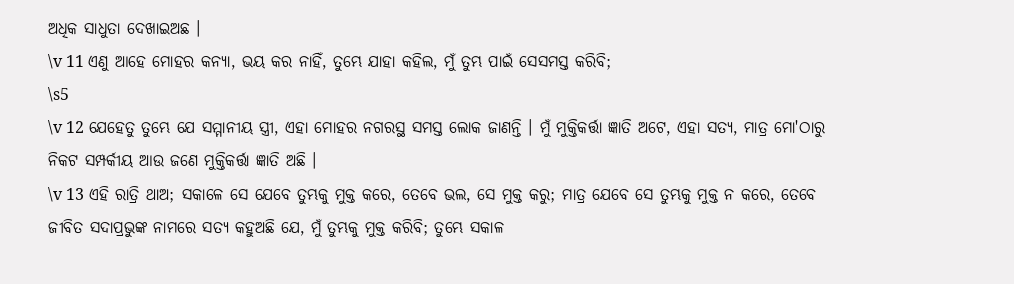ଅଧିକ ସାଧୁତା ଦେଖାଇଅଛ ।
\v 11 ଏଣୁ ଆହେ ମୋହର କନ୍ୟା, ଭୟ କର ନାହିଁ, ତୁମ୍ଭେ ଯାହା କହିଲ, ମୁଁ ତୁମ୍ଭ ପାଇଁ ସେସମସ୍ତ କରିବି;
\s5
\v 12 ଯେହେତୁ ତୁମ୍ଭେ ଯେ ସମ୍ମାନୀୟ ସ୍ତ୍ରୀ, ଏହା ମୋହର ନଗରସ୍ଥ ସମସ୍ତ ଲୋକ ଜାଣନ୍ତି । ମୁଁ ମୁକ୍ତିକର୍ତ୍ତା ଜ୍ଞାତି ଅଟେ, ଏହା ସତ୍ୟ, ମାତ୍ର ମୋ'ଠାରୁ ନିକଟ ସମ୍ପର୍କୀୟ ଆଉ ଜଣେ ମୁକ୍ତିକର୍ତ୍ତା ଜ୍ଞାତି ଅଛି ।
\v 13 ଏହି ରାତ୍ରି ଥାଅ; ସକାଳେ ସେ ଯେବେ ତୁମ୍ଭକୁ ମୁକ୍ତ କରେ, ତେବେ ଭଲ, ସେ ମୁକ୍ତ କରୁ; ମାତ୍ର ଯେବେ ସେ ତୁମ୍ଭକୁ ମୁକ୍ତ ନ କରେ, ତେବେ ଜୀବିତ ସଦାପ୍ରଭୁଙ୍କ ନାମରେ ସତ୍ୟ କହୁଅଛି ଯେ, ମୁଁ ତୁମ୍ଭକୁ ମୁକ୍ତ କରିବି; ତୁମ୍ଭେ ସକାଳ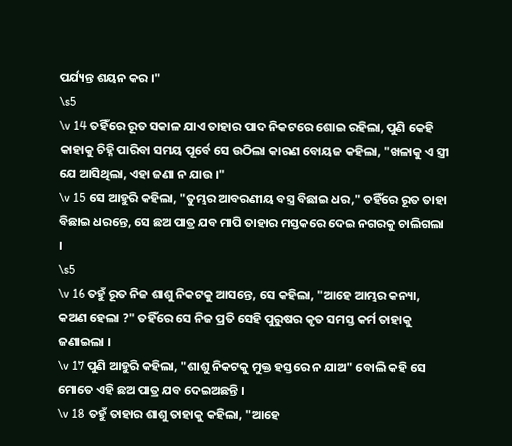ପର୍ଯ୍ୟନ୍ତ ଶୟନ କର ।"
\s5
\v 14 ତହିଁରେ ରୂତ ସକାଳ ଯାଏ ତାହାର ପାଦ ନିକଟରେ ଶୋଇ ରହିଲା, ପୁଣି କେହି କାହାକୁ ଚିହ୍ନି ପାରିବା ସମୟ ପୂର୍ବେ ସେ ଉଠିଲା କାରଣ ବୋୟଜ କହିଲା, "ଖଳାକୁ ଏ ସ୍ତ୍ରୀ ଯେ ଆସିଥିଲା, ଏହା ଜଣା ନ ଯାଉ ।"
\v 15 ସେ ଆହୁରି କହିଲା, "ତୁମ୍ଭର ଆବରଣୀୟ ବସ୍ତ୍ର ବିଛାଇ ଧର," ତହିଁରେ ରୂତ ତାହା ବିଛାଇ ଧରନ୍ତେ, ସେ ଛଅ ପାତ୍ର ଯବ ମାପି ତାହାର ମସ୍ତକରେ ଦେଇ ନଗରକୁ ଚାଲିଗଲା ।
\s5
\v 16 ତହୁଁ ରୂତ ନିଜ ଶାଶୁ ନିକଟକୁ ଆସନ୍ତେ, ସେ କହିଲା, "ଆହେ ଆମ୍ଭର କନ୍ୟା, କଅଣ ହେଲା ?" ତହିଁରେ ସେ ନିଜ ପ୍ରତି ସେହି ପୁରୁଷର କୃତ ସମସ୍ତ କର୍ମ ତାହାକୁ ଜଣାଇଲା ।
\v 17 ପୁଣି ଆହୁରି କହିଲା, "ଶାଶୁ ନିକଟକୁ ମୁକ୍ତ ହସ୍ତରେ ନ ଯାଅ" ବୋଲି କହି ସେ ମୋତେ ଏହି ଛଅ ପାତ୍ର ଯବ ଦେଇଅଛନ୍ତି ।
\v 18 ତହୁଁ ତାହାର ଶାଶୁ ତାହାକୁ କହିଲା, "ଆହେ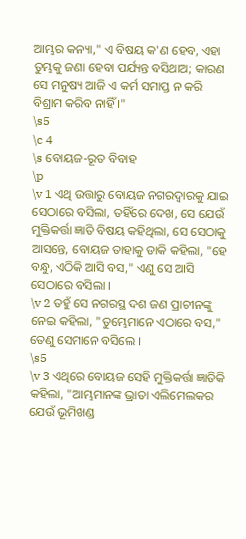ଆମ୍ଭର କନ୍ୟା," ଏ ବିଷୟ କ'ଣ ହେବ, ଏହା ତୁମ୍ଭକୁ ଜଣା ହେବା ପର୍ଯ୍ୟନ୍ତ ବସିଥାଅ; କାରଣ ସେ ମନୁଷ୍ୟ ଆଜି ଏ କର୍ମ ସମାପ୍ତ ନ କରି ବିଶ୍ରାମ କରିବ ନାହିଁ ।"
\s5
\c 4
\s ବୋୟଜ-ରୂତ ବିବାହ
\p
\v 1 ଏଥି ଉତ୍ତାରୁ ବୋୟଜ ନଗରଦ୍ୱାରକୁ ଯାଇ ସେଠାରେ ବସିଲା, ତହିଁରେ ଦେଖ, ସେ ଯେଉଁ ମୁକ୍ତିକର୍ତ୍ତା ଜ୍ଞାତି ବିଷୟ କହିଥିଲା, ସେ ସେଠାକୁ ଆସନ୍ତେ, ବୋୟଜ ତାହାକୁ ଡାକି କହିଲା, "ହେ ବନ୍ଧୁ, ଏଠିକି ଆସି ବସ," ଏଣୁ ସେ ଆସି ସେଠାରେ ବସିଲା ।
\v 2 ତହୁଁ ସେ ନଗରସ୍ଥ ଦଶ ଜଣ ପ୍ରାଚୀନଙ୍କୁ ନେଇ କହିଲା, "ତୁମ୍ଭେମାନେ ଏଠାରେ ବସ," ତେଣୁ ସେମାନେ ବସିଲେ ।
\s5
\v 3 ଏଥିରେ ବୋୟଜ ସେହି ମୁକ୍ତିକର୍ତ୍ତା ଜ୍ଞାତିକି କହିଲା, "ଆମ୍ଭମାନଙ୍କ ଭ୍ରାତା ଏଲିମେଲକର ଯେଉଁ ଭୂମିଖଣ୍ଡ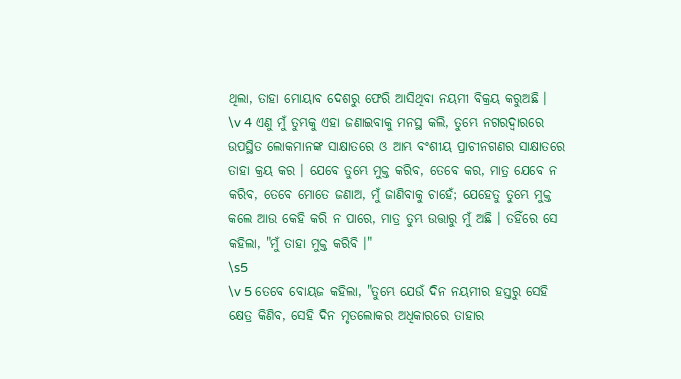ଥିଲା, ତାହା ମୋୟାବ ଦେଶରୁ ଫେରି ଆସିଥିବା ନୟମୀ ବିକ୍ରୟ କରୁଅଛି ।
\v 4 ଏଣୁ ମୁଁ ତୁମ୍ଭକୁ ଏହା ଜଣାଇବାକୁ ମନସ୍ଥ କଲି, ତୁମ୍ଭେ ନଗରଦ୍ୱାରରେ ଉପସ୍ଥିତ ଲୋକମାନଙ୍କ ସାକ୍ଷାତରେ ଓ ଆମ୍ଭ ବଂଶୀୟ ପ୍ରାଚୀନଗଣର ସାକ୍ଷାତରେ ତାହା କ୍ରୟ କର । ଯେବେ ତୁମ୍ଭେ ମୁକ୍ତ କରିବ, ତେବେ କର, ମାତ୍ର ଯେବେ ନ କରିବ, ତେବେ ମୋତେ ଜଣାଅ, ମୁଁ ଜାଣିବାକୁ ଚାହେଁ; ଯେହେତୁ ତୁମ୍ଭେ ମୁକ୍ତ କଲେ ଆଉ କେହି କରି ନ ପାରେ, ମାତ୍ର ତୁମ୍ଭ ଉତ୍ତାରୁ ମୁଁ ଅଛି । ତହିଁରେ ସେ କହିଲା, "ମୁଁ ତାହା ମୁକ୍ତ କରିବି ।"
\s5
\v 5 ତେବେ ବୋୟଜ କହିଲା, "ତୁମ୍ଭେ ଯେଉଁ ଦିନ ନୟମୀର ହସ୍ତରୁ ସେହି କ୍ଷେତ୍ର କିଣିବ, ସେହି ଦିନ ମୃତଲୋକର ଅଧିକାରରେ ତାହାର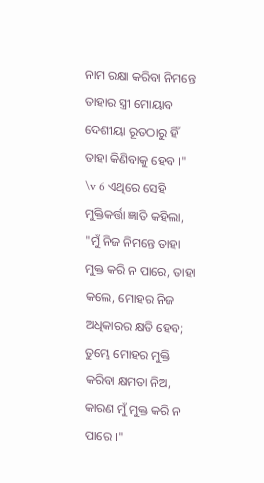ନାମ ରକ୍ଷା କରିବା ନିମନ୍ତେ ତାହାର ସ୍ତ୍ରୀ ମୋୟାବ ଦେଶୀୟା ରୂତଠାରୁ ହିଁ ତାହା କିଣିବାକୁ ହେବ ।"
\v 6 ଏଥିରେ ସେହି ମୁକ୍ତିକର୍ତ୍ତା ଜ୍ଞାତି କହିଲା, "ମୁଁ ନିଜ ନିମନ୍ତେ ତାହା ମୁକ୍ତ କରି ନ ପାରେ, ତାହା କଲେ, ମୋହର ନିଜ ଅଧିକାରର କ୍ଷତି ହେବ; ତୁମ୍ଭେ ମୋହର ମୁକ୍ତି କରିବା କ୍ଷମତା ନିଅ, କାରଣ ମୁଁ ମୁକ୍ତ କରି ନ ପାରେ ।"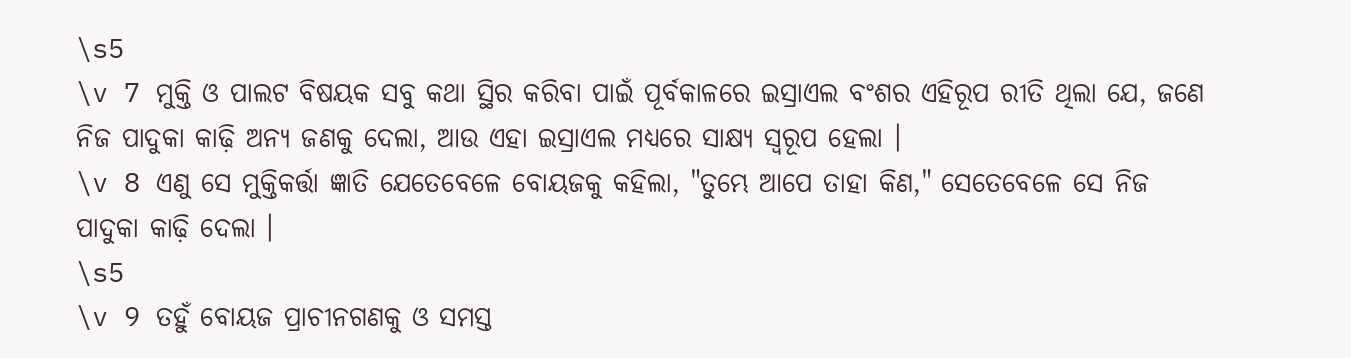\s5
\v 7 ମୁକ୍ତି ଓ ପାଲଟ ବିଷୟକ ସବୁ କଥା ସ୍ଥିର କରିବା ପାଇଁ ପୂର୍ବକାଳରେ ଇସ୍ରାଏଲ ବଂଶର ଏହିରୂପ ରୀତି ଥିଲା ଯେ, ଜଣେ ନିଜ ପାଦୁକା କାଢ଼ି ଅନ୍ୟ ଜଣକୁ ଦେଲା, ଆଉ ଏହା ଇସ୍ରାଏଲ ମଧ୍ୟରେ ସାକ୍ଷ୍ୟ ସ୍ୱରୂପ ହେଲା ।
\v 8 ଏଣୁ ସେ ମୁକ୍ତିକର୍ତ୍ତା ଜ୍ଞାତି ଯେତେବେଳେ ବୋୟଜକୁ କହିଲା, "ତୁମ୍ଭେ ଆପେ ତାହା କିଣ," ସେତେବେଳେ ସେ ନିଜ ପାଦୁକା କାଢ଼ି ଦେଲା ।
\s5
\v 9 ତହୁଁ ବୋୟଜ ପ୍ରାଚୀନଗଣକୁ ଓ ସମସ୍ତ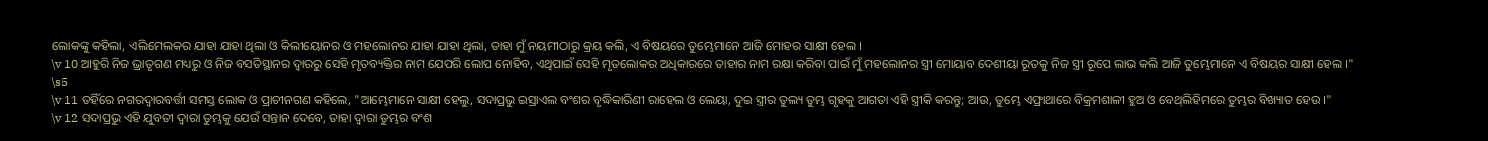ଲୋକଙ୍କୁ କହିଲା, ଏଲିମେଲକର ଯାହା ଯାହା ଥିଲା ଓ କିଲୀୟୋନର ଓ ମହଲୋନର ଯାହା ଯାହା ଥିଲା, ତାହା ମୁଁ ନୟମୀଠାରୁ କ୍ରୟ କଲି, ଏ ବିଷୟରେ ତୁମ୍ଭେମାନେ ଆଜି ମୋହର ସାକ୍ଷୀ ହେଲ ।
\v 10 ଆହୁରି ନିଜ ଭ୍ରାତୃଗଣ ମଧ୍ୟରୁ ଓ ନିଜ ବସତିସ୍ଥାନର ଦ୍ୱାରରୁ ସେହି ମୃତବ୍ୟକ୍ତିର ନାମ ଯେପରି ଲୋପ ନୋହିବ, ଏଥିପାଇଁ ସେହି ମୃତଲୋକର ଅଧିକାରରେ ତାହାର ନାମ ରକ୍ଷା କରିବା ପାଇଁ ମୁଁ ମହଲୋନର ସ୍ତ୍ରୀ ମୋୟାବ ଦେଶୀୟା ରୂତକୁ ନିଜ ସ୍ତ୍ରୀ ରୂପେ ଲାଭ କଲି ଆଜି ତୁମ୍ଭେମାନେ ଏ ବିଷୟର ସାକ୍ଷୀ ହେଲ ।"
\s5
\v 11 ତହିଁରେ ନଗରଦ୍ୱାରବର୍ତ୍ତୀ ସମସ୍ତ ଲୋକ ଓ ପ୍ରାଚୀନଗଣ କହିଲେ, "ଆମ୍ଭେମାନେ ସାକ୍ଷୀ ହେଲୁ, ସଦାପ୍ରଭୁ ଇସ୍ରାଏଲ ବଂଶର ବୃଦ୍ଧିକାରିଣୀ ରାହେଲ ଓ ଲେୟା, ଦୁଇ ସ୍ତ୍ରୀର ତୁଲ୍ୟ ତୁମ୍ଭ ଗୃହକୁ ଆଗତା ଏହି ସ୍ତ୍ରୀକି କରନ୍ତୁ; ଆଉ, ତୁମ୍ଭେ ଏଫ୍ରାଥାରେ ବିକ୍ରମଶାଳୀ ହୁଅ ଓ ବେଥ୍‍ଲିହିମରେ ତୁମ୍ଭର ବିଖ୍ୟାତ ହେଉ ।"
\v 12 ସଦାପ୍ରଭୁ ଏହି ଯୁବତୀ ଦ୍ୱାରା ତୁମ୍ଭକୁ ଯେଉଁ ସନ୍ତାନ ଦେବେ, ତାହା ଦ୍ୱାରା ତୁମ୍ଭର ବଂଶ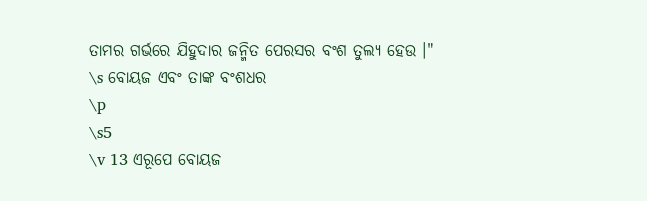ତାମର ଗର୍ଭରେ ଯିହୁଦାର ଜନ୍ମିତ ପେରସର ବଂଶ ତୁଲ୍ୟ ହେଉ ।"
\s ବୋୟଜ ଏବଂ ତାଙ୍କ ବଂଶଧର
\p
\s5
\v 13 ଏରୂପେ ବୋୟଜ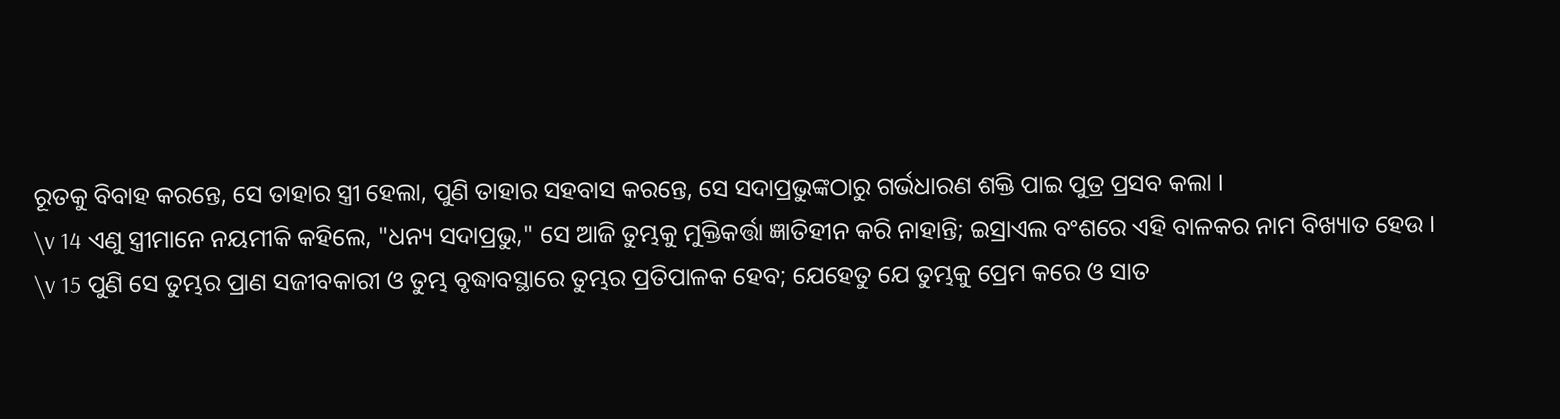ରୂତକୁ ବିବାହ କରନ୍ତେ, ସେ ତାହାର ସ୍ତ୍ରୀ ହେଲା, ପୁଣି ତାହାର ସହବାସ କରନ୍ତେ, ସେ ସଦାପ୍ରଭୁଙ୍କଠାରୁ ଗର୍ଭଧାରଣ ଶକ୍ତି ପାଇ ପୁତ୍ର ପ୍ରସବ କଲା ।
\v 14 ଏଣୁ ସ୍ତ୍ରୀମାନେ ନୟମୀକି କହିଲେ, "ଧନ୍ୟ ସଦାପ୍ରଭୁ," ସେ ଆଜି ତୁମ୍ଭକୁ ମୁକ୍ତିକର୍ତ୍ତା ଜ୍ଞାତିହୀନ କରି ନାହାନ୍ତି; ଇସ୍ରାଏଲ ବଂଶରେ ଏହି ବାଳକର ନାମ ବିଖ୍ୟାତ ହେଉ ।
\v 15 ପୁଣି ସେ ତୁମ୍ଭର ପ୍ରାଣ ସଜୀବକାରୀ ଓ ତୁମ୍ଭ ବୃଦ୍ଧାବସ୍ଥାରେ ତୁମ୍ଭର ପ୍ରତିପାଳକ ହେବ; ଯେହେତୁ ଯେ ତୁମ୍ଭକୁ ପ୍ରେମ କରେ ଓ ସାତ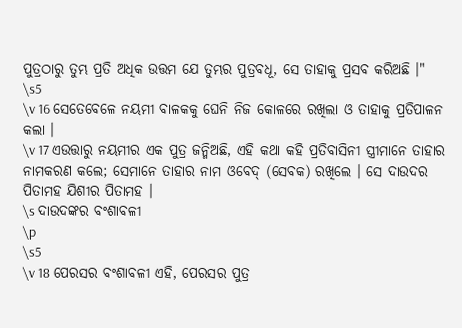ପୁତ୍ରଠାରୁ ତୁମ୍ଭ ପ୍ରତି ଅଧିକ ଉତ୍ତମ ଯେ ତୁମ୍ଭର ପୁତ୍ରବଧୂ, ସେ ତାହାକୁ ପ୍ରସବ କରିଅଛି ।"
\s5
\v 16 ସେତେବେଳେ ନୟମୀ ବାଳକକୁ ଘେନି ନିଜ କୋଳରେ ରଖିଲା ଓ ତାହାକୁ ପ୍ରତିପାଳନ କଲା ।
\v 17 ଏଉତ୍ତାରୁ ନୟମୀର ଏକ ପୁତ୍ର ଜନ୍ମିଅଛି, ଏହି କଥା କହି ପ୍ରତିବାସିନୀ ସ୍ତ୍ରୀମାନେ ତାହାର ନାମକରଣ କଲେ; ସେମାନେ ତାହାର ନାମ ଓବେଦ୍‍ (ସେବକ) ରଖିଲେ । ସେ ଦାଉଦର ପିତାମହ ଯିଶୀର ପିତାମହ ।
\s ଦାଉଦଙ୍କର ବଂଶାବଳୀ
\p
\s5
\v 18 ପେରସର ବଂଶାବଳୀ ଏହି, ପେରସର ପୁତ୍ର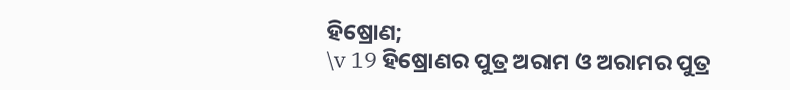ହିଷ୍ରୋଣ;
\v 19 ହିଷ୍ରୋଣର ପୁତ୍ର ଅରାମ ଓ ଅରାମର ପୁତ୍ର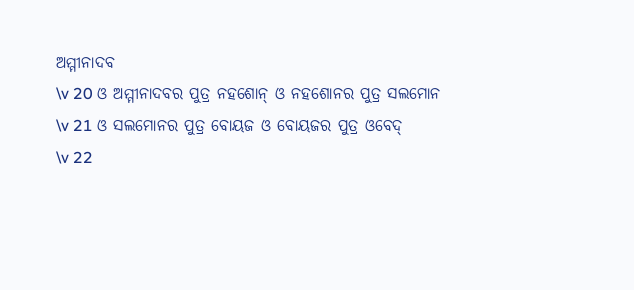ଅମ୍ମୀନାଦବ
\v 20 ଓ ଅମ୍ମୀନାଦବର ପୁତ୍ର ନହଶୋନ୍‍ ଓ ନହଶୋନର ପୁତ୍ର ସଲମୋନ
\v 21 ଓ ସଲମୋନର ପୁତ୍ର ବୋୟଜ ଓ ବୋୟଜର ପୁତ୍ର ଓବେଦ୍‍
\v 22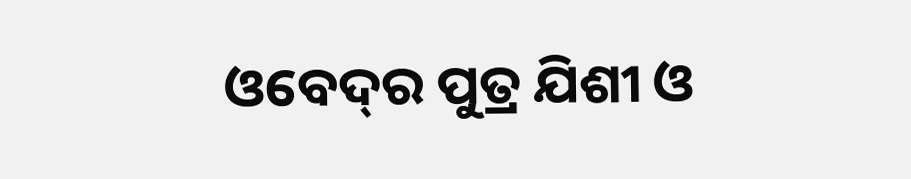ଓବେଦ୍‍ର ପୁତ୍ର ଯିଶୀ ଓ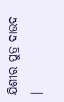ଯିଶୀର ପୁତ୍ର ଦାଉଦ ।